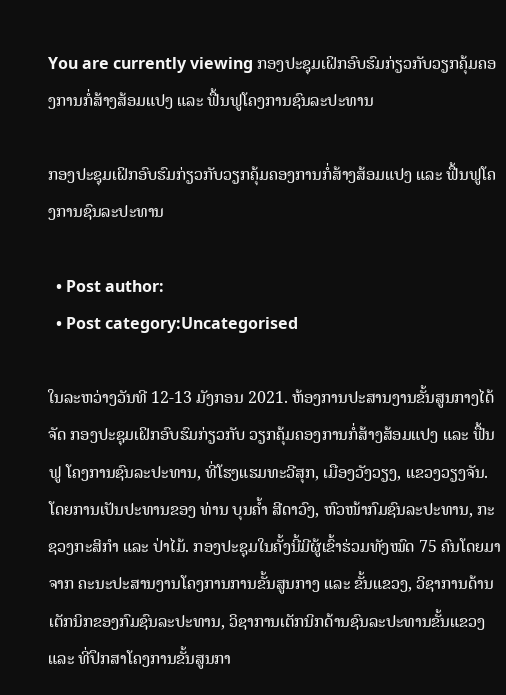You are currently viewing ກອງປະຊຸມເຝິກອົບຮົມກ່ຽວກັບວຽກຄຸ້ມຄອງການກໍ່ສ້າງສ້ອມແປງ ແລະ ຟື້ນຟູໂຄງການຊົນລະປະທານ

ກອງປະຊຸມເຝິກອົບຮົມກ່ຽວກັບວຽກຄຸ້ມຄອງການກໍ່ສ້າງສ້ອມແປງ ແລະ ຟື້ນຟູໂຄງການຊົນລະປະທານ

  • Post author:
  • Post category:Uncategorised

ໃນລະຫວ່າງວັນທີ 12-13 ມັງກອນ 2021. ຫ້ອງການປະສານງານຂັ້ນສູນກາງໄດ້ຈັດ ກອງປະຊຸມເຝິກອົບຮົມກ່ຽວກັບ ວຽກຄຸ້ມຄອງການກໍ່ສ້າງສ້ອມແປງ ແລະ ຟື້ນຟູ ໂຄງການຊົນລະປະທານ, ທີ່ໂຮງແຮມທະວີສຸກ, ເມືອງວັງວຽງ, ແຂວງວຽງຈັນ. ໂດຍການເປັນປະທານຂອງ ທ່ານ ບຸນຄ້ຳ ສີດາວົງ, ຫົວໜ້າກົມຊົນລະປະທານ, ກະຊວງກະສິກຳ ແລະ ປ່າໄມ້. ກອງປະຊຸມໃນຄັ້ງນີ້ມີຜູ້ເຂົ້າຮ່ວມທັງໝົດ 75 ຄົນໂດຍມາຈາກ ຄະນະປະສານງານໂຄງການການຂັ້ນສູນກາງ ແລະ ຂັ້ນແຂວງ, ວິຊາການດ້ານເຕັກນິກຂອງກົມຊົນລະປະທານ, ວິຊາການເຕັກນິກດ້ານຊົນລະປະທານຂັ້ນແຂວງ ແລະ ທີ່ປຶກສາໂຄງການຂັ້ນສູນກາ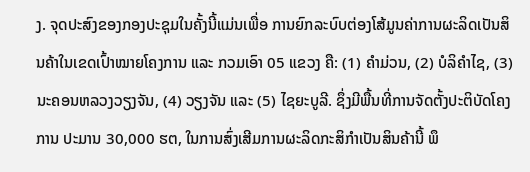ງ. ຈຸດປະສົງຂອງກອງປະຊຸມໃນຄັ້ງນີ້ແມ່ນເພື່ອ ການຍົກລະບົບຕ່ອງໂສ້ມູນຄ່າການຜະລິດເປັນສິນຄ້າໃນເຂດເປົ້າໝາຍໂຄງການ ແລະ ກວມເອົາ 05 ແຂວງ ຄື: (1) ຄໍາມ່ວນ, (2) ບໍລິຄໍາໄຊ, (3) ນະຄອນຫລວງວຽງຈັນ, (4) ວຽງຈັນ ແລະ (5) ໄຊຍະບູລີ. ຊຶ່ງມີພື້ນທີ່ການຈັດຕັ້ງປະຕິບັດໂຄງການ ປະມານ 30,000 ຮຕ, ໃນການສົ່ງເສີມການຜະລິດກະສິກໍາເປັນສິນຄ້ານີ້ ພຶ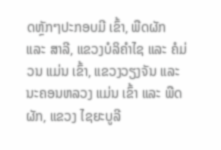ດຫຼັກໆປະກອບມີ ເຂົ້າ, ພືດຜັກ ແລະ ສາລີ, ແຂວງບໍລິຄໍາໄຊ ແລະ ຄໍມ່ວນ ແມ່ນ ເຂົ້າ, ແຂວງວຽງຈັນ ແລະ ນະຄອນຫລວງ ແມ່ນ ເຂົ້າ ແລະ ພືດຜັກ, ແຂວງ ໄຊຍະບູລີ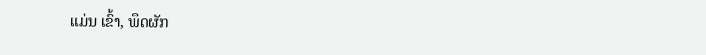ແມ່ນ ເຂົ້າ, ພຶດຜັກ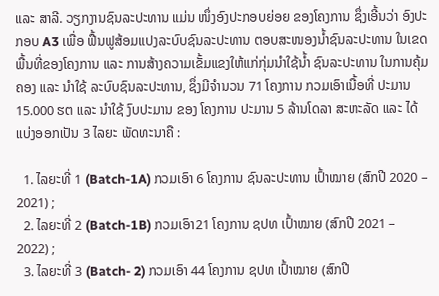ແລະ ສາລີ. ວຽກງານຊົນລະປະທານ ແມ່ນ ໜຶ່ງອົງປະກອບຍ່ອຍ ຂອງໂຄງການ ຊຶ່ງເອີ້ນວ່າ ອົງປະກອບ A3 ເພື່ອ ຟື້ນຟູສ້ອມແປງລະບົບຊົນລະປະທານ ຕອບສະໜອງນໍ້າຊົນລະປະທານ ໃນເຂດພື້ນທີ່ຂອງໂຄງການ ແລະ ການສ້າງຄວາມເຂັ້ມແຂງໃຫ້ແກ່ກຸ່ມນໍາໃຊ້ນໍ້າ ຊົນລະປະທານ ໃນການຄຸ້ມຄອງ ແລະ ນໍາໃຊ້ ລະບົບຊົນລະປະທານ, ຊຶ່ງມີຈໍານວນ 71 ໂຄງການ ກວມເອົາເນື້ອທີ່ ປະມານ 15.000 ຮຕ ແລະ ນໍາໃຊ້ ງົບປະມານ ຂອງ ໂຄງການ ປະມານ 5 ລ້ານໂດລາ ສະຫະລັດ ແລະ ໄດ້ແບ່ງອອກເປັນ 3 ໄລຍະ ພັດທະນາຄື :

  1. ໄລຍະທີ່ 1 (Batch-1A) ກວມເອົາ 6 ໂຄງການ ຊົນລະປະທານ ເປົ້າໝາຍ (ສົກປີ 2020 – 2021) ;
  2. ໄລຍະທີ່ 2 (Batch-1B) ກວມເອົາ21 ໂຄງການ ຊປທ ເປົ້າໝາຍ (ສົກປີ 2021 – 2022) ;
  3. ໄລຍະທີ່ 3 (Batch- 2) ກວມເອົາ 44 ໂຄງການ ຊປທ ເປົ້າໝາຍ (ສົກປີ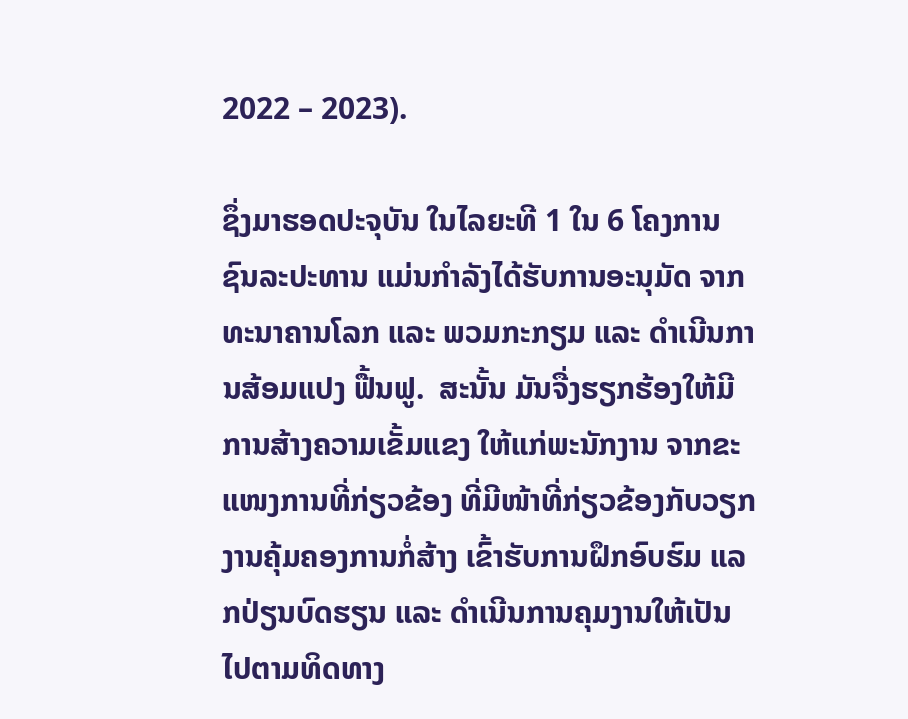2022 – 2023).

ຊຶ່ງມາຮອດປະຈຸບັນ ໃນໄລຍະທີ 1 ໃນ 6 ໂຄງການ ຊົນລະປະທານ ແມ່ນກຳລັງໄດ້ຮັບການອະນຸມັດ ຈາກທະນາຄານໂລກ ແລະ ພວມກະກຽມ ແລະ ດຳເນີນການສ້ອມແປງ ຟື້ນຟູ.  ສະນັ້ນ ມັນຈື່ງຮຽກຮ້ອງໃຫ້ມີການສ້າງຄວາມເຂັ້ມແຂງ ໃຫ້ແກ່ພະນັກງານ ຈາກຂະແໜງການທີ່ກ່ຽວຂ້ອງ ທີ່ມີໜ້າທີ່ກ່ຽວຂ້ອງກັບວຽກງານຄຸ້ມຄອງການກໍ່ສ້າງ ເຂົ້າຮັບການຝຶກອົບຮົມ ແລກປ່ຽນບົດຮຽນ ແລະ ດຳເນີນການຄຸມງານໃຫ້ເປັນໄປຕາມທິດທາງ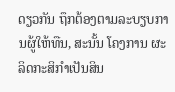ດຽວກັນ ຖຶກຕ້ອງຕາມລະບຽບການຜູ້ໃຫ້ທືນ, ສະນັ້ນ ໂຄງການ ຜະລິດກະສິກໍາເປັນສິນ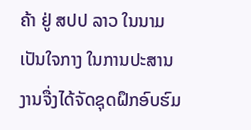ຄ້າ ຢູ່ ສປປ ລາວ ໃນນາມເປັນໃຈກາງ ໃນການປະສານງານຈື່ງໄດ້ຈັດຊຸດຝຶກອົບຮົມ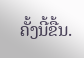ຄັ້ງນີ້ຂື້ນ.